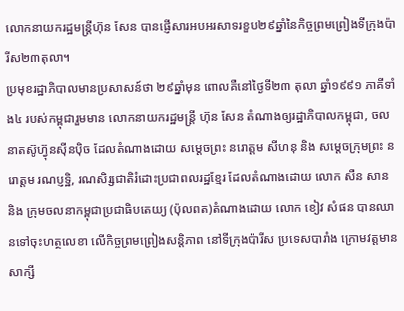លោកនាយករដ្ឋមន្ត្រីហ៊ុន សែន បានផ្ញើសារអបអរសាទរខួប២៩ឆ្នាំនៃកិច្ចព្រមព្រៀងទីក្រុងប៉ារីស២៣តុលា។
ប្រមុខរដ្ឋាភិបាលមានប្រសាសន៍ថា ២៩ឆ្នាំមុន ពោលគឺនៅថ្ងៃទី២៣ តុលា ឆ្នាំ១៩៩១ ភាគីទាំង៤ របស់កម្ពុជារួមមាន លោកនាយករដ្ឋមន្ត្រី ហ៊ុន សែន តំណាងឲ្យរដ្ឋាភិបាលកម្ពុជា, ចលនាតស៊ូហ្វ៊ុនស៊ីនប៉ិច ដែលតំណាងដោយ សម្តេចព្រះ នរោត្តម សីហនុ និង សម្តេចក្រុមព្រះ នរោត្តម រណប្ញទ្ឋិ, រណសិរ្សជាតិរំដោះប្រជាពលរដ្ឋខ្មែរ ដែលតំណាងដោយ លោក សឺន សាន និង ក្រុមចលនាកម្ពុជាប្រជាធិបតេយ្យ (ប៉ុលពត)តំណាងដោយ លោក ខៀវ សំផន បានឈានទៅចុះហត្ថលេខា លើកិច្ចព្រមព្រៀងសន្តិភាព នៅទីក្រុងប៉ារីស ប្រទេសបារាំង ក្រោមវត្តមានសាក្សី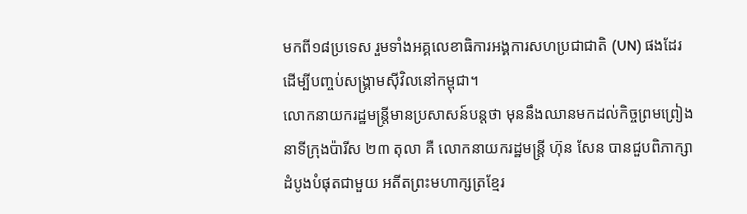មកពី១៨ប្រទេស រួមទាំងអគ្គលេខាធិការអង្គការសហប្រជាជាតិ (UN) ផងដែរ ដើម្បីបញ្ចប់សង្គ្រាមស៊ីវិលនៅកម្ពុជា។
លោកនាយករដ្ឋមន្ត្រីមានប្រសាសន៍បន្តថា មុននឹងឈានមកដល់កិច្ចព្រមព្រៀងនាទីក្រុងប៉ារីស ២៣ តុលា គឺ លោកនាយករដ្ឋមន្ត្រី ហ៊ុន សែន បានជួបពិភាក្សាដំបូងបំផុតជាមួយ អតីតព្រះមហាក្សត្រខ្មែរ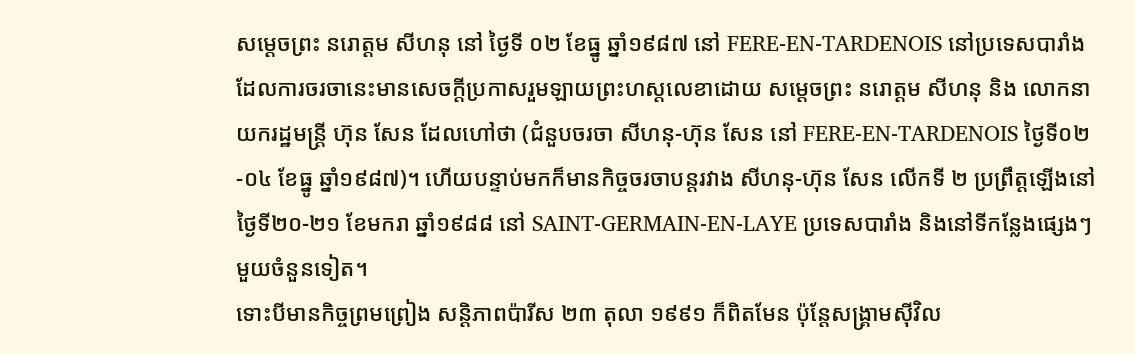សម្តេចព្រះ នរោត្តម សីហនុ នៅ ថ្ងៃទី ០២ ខែធ្នូ ឆ្នាំ១៩៨៧ នៅ FERE-EN-TARDENOIS នៅប្រទេសបារាំង ដែលការចរចានេះមានសេចក្តីប្រកាសរួមឡាយព្រះហស្តលេខាដោយ សម្តេចព្រះ នរោត្តម សីហនុ និង លោកនាយករដ្ឋមន្ត្រី ហ៊ុន សែន ដែលហៅថា (ជំនួបចរចា សីហនុ-ហ៊ុន សែន នៅ FERE-EN-TARDENOIS ថ្ងៃទី០២-០៤ ខែធ្នូ ឆ្នាំ១៩៨៧)។ ហើយបន្ទាប់មកក៏មានកិច្ចចរចាបន្តរវាង សីហនុ-ហ៊ុន សែន លើកទី ២ ប្រព្រឹត្តឡើងនៅថ្ងៃទី២០-២១ ខែមករា ឆ្នាំ១៩៨៨ នៅ SAINT-GERMAIN-EN-LAYE ប្រទេសបារាំង និងនៅទីកន្លែងផ្សេងៗមួយចំនួនទៀត។
ទោះបីមានកិច្ចព្រមព្រៀង សន្តិភាពប៉ារីស ២៣ តុលា ១៩៩១ ក៏ពិតមែន ប៉ុន្តែសង្គ្រាមស៊ីវិល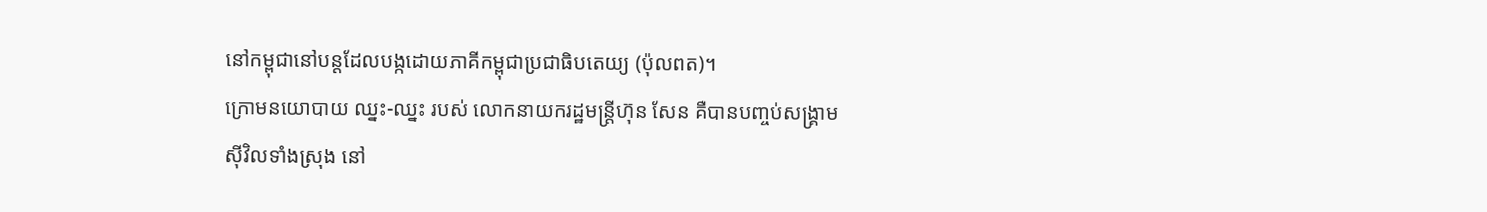នៅកម្ពុជានៅបន្តដែលបង្កដោយភាគីកម្ពុជាប្រជាធិបតេយ្យ (ប៉ុលពត)។
ក្រោមនយោបាយ ឈ្នះ-ឈ្នះ របស់ លោកនាយករដ្ឋមន្ត្រីហ៊ុន សែន គឺបានបញ្ចប់សង្គ្រាមស៊ីវិលទាំងស្រុង នៅ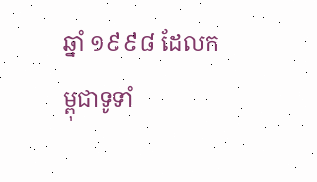ឆ្នាំ ១៩៩៨ ដែលកម្ពុជាទូទាំ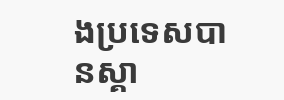ងប្រទេសបានស្គា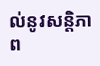ល់នូវសន្តិភាព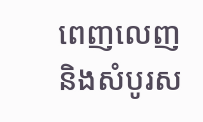ពេញលេញ និងសំបូរស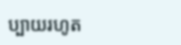ប្បាយរហូត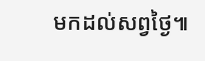មកដល់សព្វថ្ងៃ៕